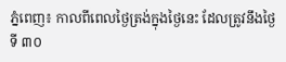ភ្នំពេញ៖ កាលពីពេលថ្ងៃត្រង់ក្នុងថ្ងៃនេះ ដែលត្រូវនឹងថ្ងៃ ទី ៣០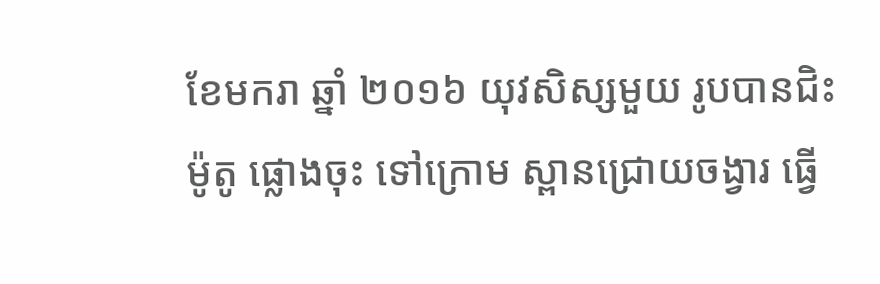ខែមករា ឆ្នាំ ២០១៦ យុវសិស្សមួយ រូបបានជិះម៉ូតូ ផ្លោងចុះ ទៅក្រោម ស្ពានជ្រោយចង្វារ ធ្វើ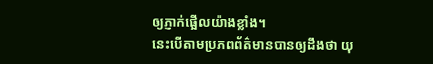ឲ្យភ្ញាក់ផ្អើលយ៉ាងខ្លាំង។
នេះបើតាមប្រភពព័ត៌មានបានឲ្យដឹងថា យុ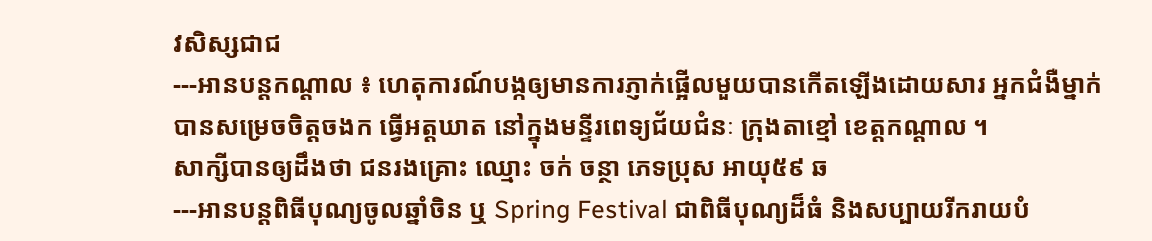វសិស្សជាជ
---អានបន្តកណ្តាល ៖ ហេតុការណ៍បង្កឲ្យមានការភ្ញាក់ផ្អើលមួយបានកើតឡើងដោយសារ អ្នកជំងឺម្នាក់ បានសម្រេចចិត្តចងក ធ្វើអត្តឃាត នៅក្នុងមន្ទីរពេទ្យជ័យជំនៈ ក្រុងតាខ្មៅ ខេត្តកណ្ដាល ។
សាក្សីបានឲ្យដឹងថា ជនរងគ្រោះ ឈ្មោះ ចក់ ចន្ថា ភេទប្រុស អាយុ៥៩ ឆ
---អានបន្តពិធីបុណ្យចូលឆ្នាំចិន ឬ Spring Festival ជាពិធីបុណ្យដ៏ធំ និងសប្បាយរីករាយបំ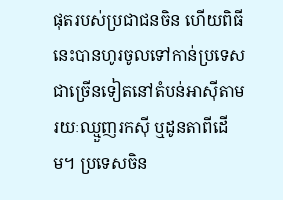ផុតរបស់ប្រជាជនចិន ហើយពិធីនេះបានហូរចូលទៅកាន់ប្រទេសជាច្រើនទៀតនៅតំបន់អាស៊ីតាមរយៈឈ្មួញរកស៊ី ឬដូនតាពីដើម។ ប្រទេសចិន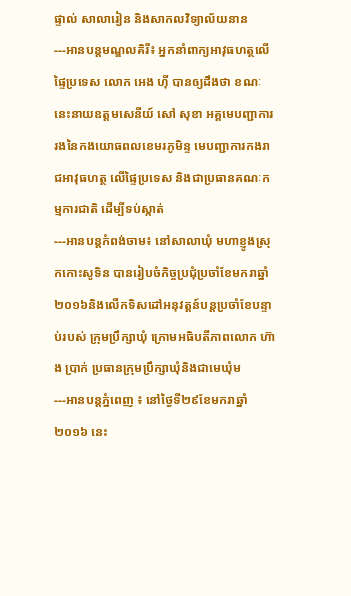ផ្ទាល់ សាលារៀន និងសាកលវិទ្យាល័យនាន
---អានបន្តមណ្ឌលគិរី៖ អ្នកនាំពាក្យអាវុធហត្ថលើផ្ទៃប្រទេស លោក អេង ហ៊ី បានឲ្យដឹងថា ខណៈនេះនាយឧត្តមសេនីយ៍ សៅ សុខា អគ្គមេបញ្ជាការរងនៃកងយោធពលខេមរភូមិន្ទ មេបញ្ជាការកងរាជអាវុធហត្ថ លើផ្ទៃប្រទេស និងជាប្រធានគណៈកម្មការជាតិ ដើម្បីទប់ស្កាត់
---អានបន្តកំពង់ចាម៖ នៅសាលាឃុំ មហាខ្ញូងស្រុកកោះសូទិន បានរៀបចំកិច្ចប្រជុំប្រចាំខែមករាឆ្នាំ២០១៦និងលើកទិសដៅអនុវត្តន៍បន្តប្រចាំខែបន្ទាប់របស់ ក្រុមប្រឹក្សាឃុំ ក្រោមអធិបតីភាពលោក ហ៊ាង ប្រាក់ ប្រធានក្រុមប្រឹក្សាឃុំនិងជាមេឃុំម
---អានបន្តភ្នំពេញ ៖ នៅថ្ងៃទី២៩ខែមករាឆ្នាំ២០១៦ នេះ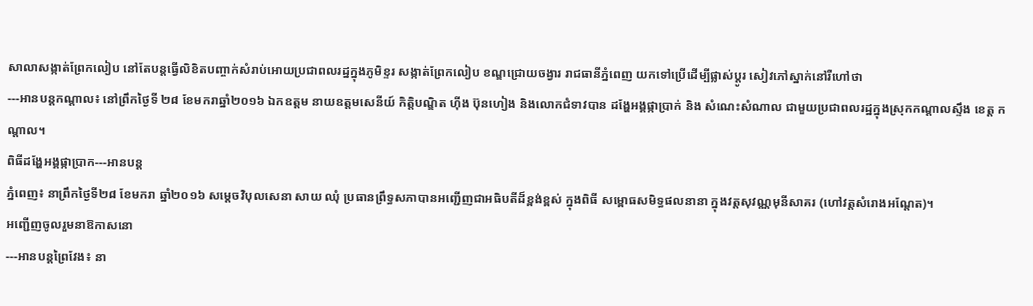សាលាសង្កាត់ព្រែកលៀប នៅតែបន្តធ្វើលិខិតបញ្ចាក់សំរាប់អោយប្រជាពលរដ្នក្នុងភូមិខ្ទរ សង្កាត់ព្រែកលៀប ខណ្ឌជ្រោយចង្វារ រាជធានីភ្នំពេញ យកទៅប្រើដើម្បីផ្លាស់ប្ដូរ សៀវភៅស្នាក់នៅរឺហៅថា
---អានបន្តកណ្តាល៖ នៅព្រឹកថ្ងៃទី ២៨ ខែមករាឆ្នាំ២០១៦ ឯកឧត្តម នាយឧត្តមសេនីយ៍ កិត្តិបណ្ឌិត ហ៊ីង ប៊ុនហៀង និងលោកជំទាវបាន ដង្ហែអង្គផ្កាប្រាក់ និង សំណេះសំណាល ជាមួយប្រជាពលរដ្ឋក្នុងស្រុកកណ្តាលស្ទឹង ខេត្ត កណ្ដាល។
ពិធីដង្ហែអង្គផ្កាប្រាក---អានបន្ត
ភ្នំពេញ៖ នាព្រឹកថ្ងៃទី២៨ ខែមករា ឆ្នាំ២០១៦ សម្ដេចវិបុលសេនា សាយ ឈុំ ប្រធានព្រឹទ្ធសភាបានអញ្ជើញជាអធិបតីដ៏ខ្ពង់ខ្ពស់ ក្នុងពិធី សម្ពោធសមិទ្ធផលនានា ក្នុងវត្តសុវណ្ណមុនីសាគរ (ហៅវត្តសំរោងអណ្តែត)។
អញ្ជើញចូលរួមនាឱកាសនោ
---អានបន្តព្រៃវែង៖ នា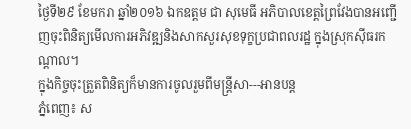ថ្ងៃទី២៩ ខែមករា ឆ្នាំ២០១៦ ឯកឧត្តម ជា សុមេធី អភិបាលខេត្តព្រៃវែងបានអញ្ជើញចុះពិនិត្យមើលការអភិវឌ្ឍនិងសាកសួរសុខទុក្ខប្រជាពលរដ្ឋ ក្នុងស្រុកស៊ីធរកណ្តាល។
ក្នុងកិច្ចចុះត្រួតពិនិត្យក៏មានការចូលរួមពីមន្ត្រីសា---អានបន្ត
ភ្នំពេញ៖ ស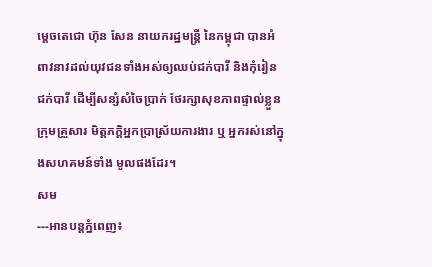ម្តេចតេជោ ហ៊ុន សែន នាយករដ្ឋមន្រ្តី នៃកម្ពុជា បានអំពាវនាវដល់យុវជនទាំងអស់ឲ្យឈប់ជក់បារី និងកុំរៀនជក់បារី ដើម្បីសន្សំសំចៃប្រាក់ ថែរក្សាសុខភាពផ្ទាល់ខ្លួន ក្រុមគ្រួសារ មិត្តភក្តិអ្នកប្រាស្រ័យការងារ ឬ អ្នករស់នៅក្នុងសហគមន៍ទាំង មូលផងដែរ។
សម
---អានបន្តភ្នំពេញ៖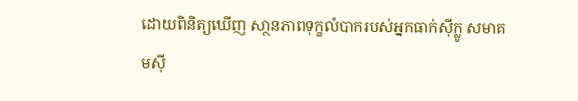ដោយពិនិត្យឃើញ សា្ថនភាពទុក្ខលំបាករបស់អ្នកធាក់ស៊ីក្លូ សមាគមស៊ី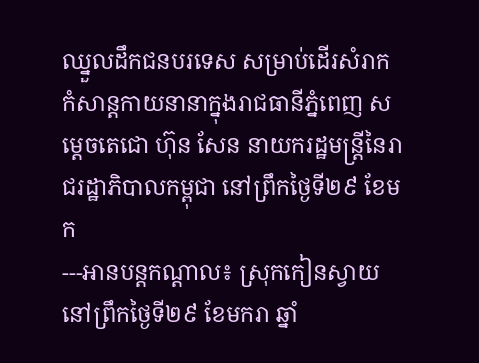ឈ្នួលដឹកជនបរទេស សម្រាប់ដើរសំរាកកំសាន្តកាយនានាក្នុងរាជធានីភ្នំពេញ សម្ដេចតេជោ ហ៊ុន សែន នាយករដ្ឋមន្ត្រីនៃរាជរដ្ឋាភិបាលកម្ពុជា នៅព្រឹកថ្ងៃទី២៩ ខែមក
---អានបន្តកណ្តាល៖ ស្រុកកៀនស្វាយ នៅព្រឹកថ្ងៃទី២៩ ខែមករា ឆ្នាំ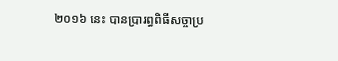២០១៦ នេះ បានប្រារព្ធពិធីសច្ចាប្រ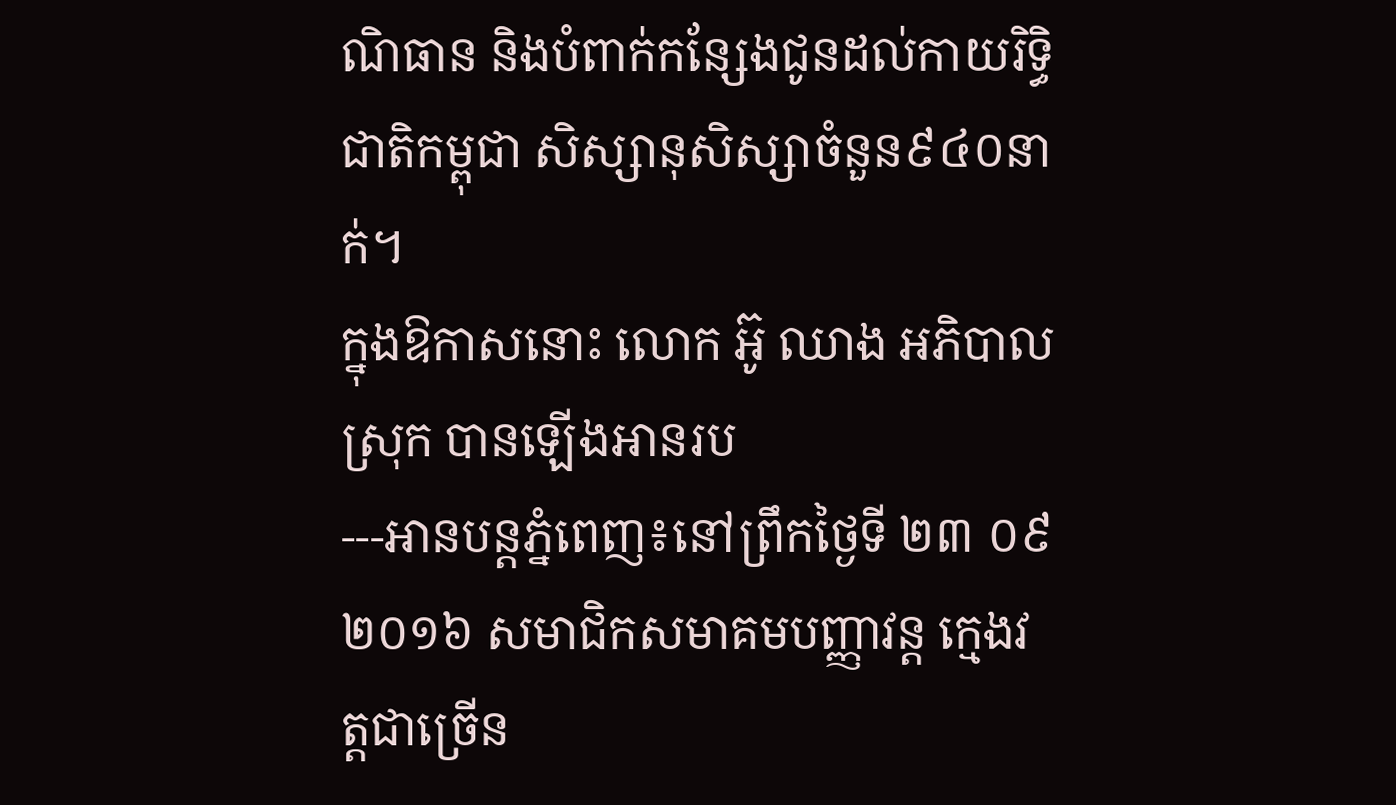ណិធាន និងបំពាក់កន្សែងជូនដល់កាយរិទ្ធិ ជាតិកម្ពុជា សិស្សានុសិស្សាចំនួន៩៤០នាក់។
ក្នុងឱកាសនោះ លោក អ៊ូ ឈាង អភិបាលស្រុក បានឡើងអានរប
---អានបន្តភ្នំពេញ៖នៅព្រឹកថ្ងៃទី ២៣ ០៩ ២០១៦ សមាជិកសមាគមបញ្ញាវន្ត ក្មេងវត្តជាច្រើន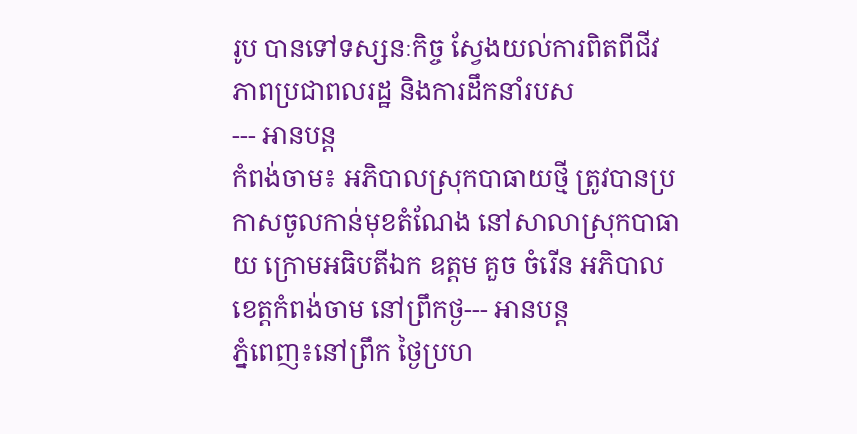រូប បានទៅទស្សនៈកិច្ច ស្វែងយល់ការពិតពីជីវភាពប្រជាពលរដ្ឋ និងការដឹកនាំរបស
--- អានបន្ត
កំពង់ចាម៖ អភិបាលស្រុកបាធាយថ្មី ត្រូវបានប្រកាសចូលកាន់មុខតំណែង នៅសាលាស្រុកបាធាយ ក្រោមអធិបតីឯក ឧត្តម គួច ចំរើន អភិបាលខេត្តកំពង់ចាម នៅព្រឹកថ្ង--- អានបន្ត
ភ្នំពេញ៖នៅព្រឹក ថ្ងៃប្រហ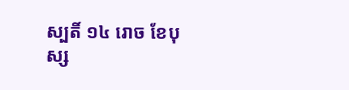ស្បតិ៍ ១៤ រោច ខែបុស្ស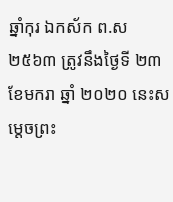ឆ្នាំកុរ ឯកស័ក ព.ស ២៥៦៣ ត្រូវនឹងថ្ងៃទី ២៣ ខែមករា ឆ្នាំ ២០២០ នេះសម្តេចព្រះ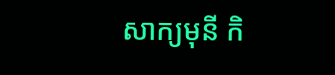សាក្យមុនី កិ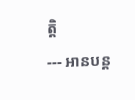ត្តិ
--- អានបន្ត